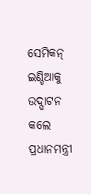ସେମିକନ୍ ଇଣ୍ଡିଆକୁ ଉଦ୍ଘାଟନ କଲେ ପ୍ରଧାନମନ୍ତ୍ରୀ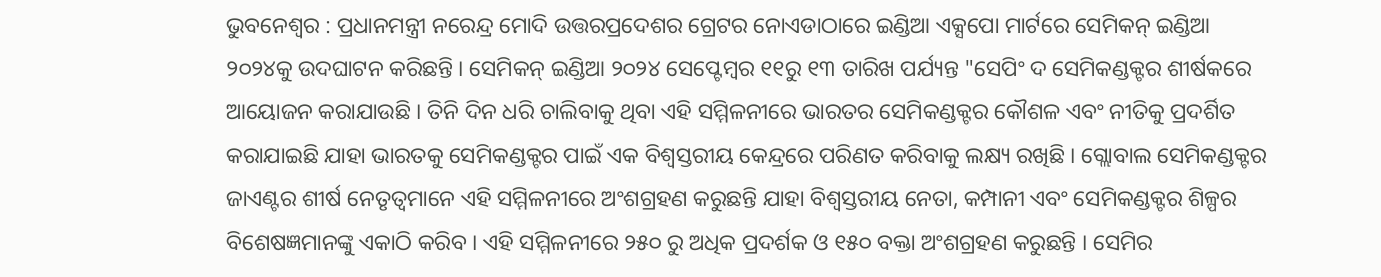ଭୁବନେଶ୍ୱର : ପ୍ରଧାନମନ୍ତ୍ରୀ ନରେନ୍ଦ୍ର ମୋଦି ଉତ୍ତରପ୍ରଦେଶର ଗ୍ରେଟର ନୋଏଡାଠାରେ ଇଣ୍ଡିଆ ଏକ୍ସପୋ ମାର୍ଟରେ ସେମିକନ୍ ଇଣ୍ଡିଆ ୨୦୨୪କୁ ଉଦଘାଟନ କରିଛନ୍ତି । ସେମିକନ୍ ଇଣ୍ଡିଆ ୨୦୨୪ ସେପ୍ଟେମ୍ବର ୧୧ରୁ ୧୩ ତାରିଖ ପର୍ଯ୍ୟନ୍ତ "ସେପିଂ ଦ ସେମିକଣ୍ଡକ୍ଟର ଶୀର୍ଷକରେ ଆୟୋଜନ କରାଯାଉଛି । ତିନି ଦିନ ଧରି ଚାଲିବାକୁ ଥିବା ଏହି ସମ୍ମିଳନୀରେ ଭାରତର ସେମିକଣ୍ଡକ୍ଟର କୌଶଳ ଏବଂ ନୀତିକୁ ପ୍ରଦର୍ଶିତ କରାଯାଇଛି ଯାହା ଭାରତକୁ ସେମିକଣ୍ଡକ୍ଟର ପାଇଁ ଏକ ବିଶ୍ୱସ୍ତରୀୟ କେନ୍ଦ୍ରରେ ପରିଣତ କରିବାକୁ ଲକ୍ଷ୍ୟ ରଖିଛି । ଗ୍ଲୋବାଲ ସେମିକଣ୍ଡକ୍ଟର ଜାଏଣ୍ଟର ଶୀର୍ଷ ନେତୃତ୍ୱମାନେ ଏହି ସମ୍ମିଳନୀରେ ଅଂଶଗ୍ରହଣ କରୁଛନ୍ତି ଯାହା ବିଶ୍ୱସ୍ତରୀୟ ନେତା, କମ୍ପାନୀ ଏବଂ ସେମିକଣ୍ଡକ୍ଟର ଶିଳ୍ପର ବିଶେଷଜ୍ଞମାନଙ୍କୁ ଏକାଠି କରିବ । ଏହି ସମ୍ମିଳନୀରେ ୨୫୦ ରୁ ଅଧିକ ପ୍ରଦର୍ଶକ ଓ ୧୫୦ ବକ୍ତା ଅଂଶଗ୍ରହଣ କରୁଛନ୍ତି । ସେମିର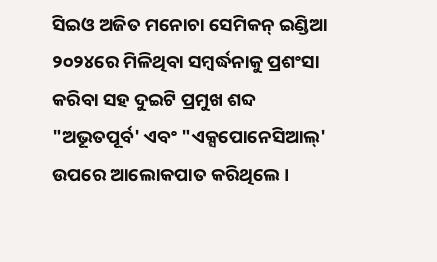ସିଇଓ ଅଜିତ ମନୋଚା ସେମିକନ୍ ଇଣ୍ଡିଆ ୨୦୨୪ରେ ମିଳିଥିବା ସମ୍ବର୍ଦ୍ଧନାକୁ ପ୍ରଶଂସା କରିବା ସହ ଦୁଇଟି ପ୍ରମୁଖ ଶବ୍ଦ "ଅଭୂତପୂର୍ବ' ଏବଂ "ଏକ୍ସପୋନେସିଆଲ୍' ଉପରେ ଆଲୋକପାତ କରିଥିଲେ ।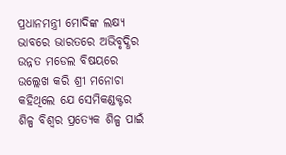ପ୍ରଧାନମନ୍ତ୍ରୀ ମୋଦିଙ୍କ ଲକ୍ଷ୍ୟ ଭାବରେ ଭାରତରେ ଅଭିବୃଦ୍ଧିର ଉନ୍ନତ ମଡେଲ ବିଷୟରେ ଉଲ୍ଲେଖ କରି ଶ୍ରୀ ମନୋଚା କହିଥିଲେ ଯେ ସେମିକଣ୍ଡକ୍ଟର ଶିଳ୍ପ ବିଶ୍ୱର ପ୍ରତ୍ୟେକ ଶିଳ୍ପ ପାଇଁ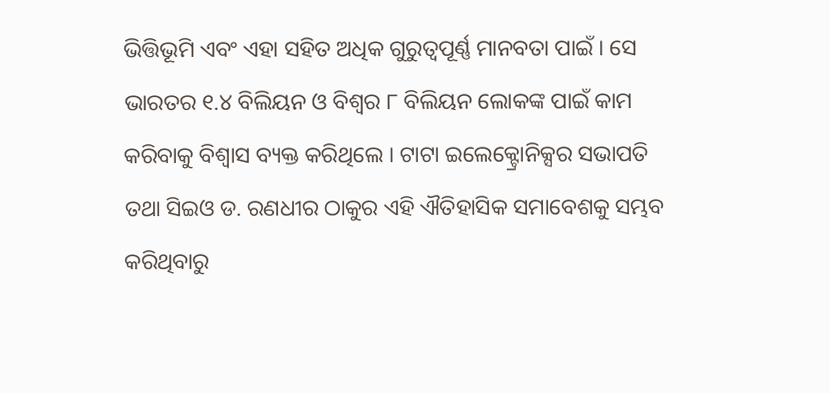ଭିତ୍ତିଭୂମି ଏବଂ ଏହା ସହିତ ଅଧିକ ଗୁରୁତ୍ୱପୂର୍ଣ୍ଣ ମାନବତା ପାଇଁ । ସେ ଭାରତର ୧.୪ ବିଲିୟନ ଓ ବିଶ୍ୱର ୮ ବିଲିୟନ ଲୋକଙ୍କ ପାଇଁ କାମ କରିବାକୁ ବିଶ୍ୱାସ ବ୍ୟକ୍ତ କରିଥିଲେ । ଟାଟା ଇଲେକ୍ଟ୍ରୋନିକ୍ସର ସଭାପତି ତଥା ସିଇଓ ଡ. ରଣଧୀର ଠାକୁର ଏହି ଐତିହାସିକ ସମାବେଶକୁ ସମ୍ଭବ କରିଥିବାରୁ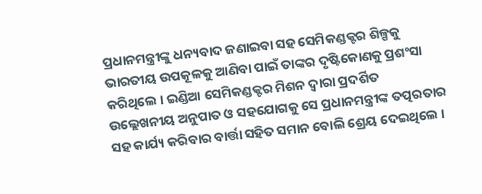ପ୍ରଧାନମନ୍ତ୍ରୀଙ୍କୁ ଧନ୍ୟବାଦ ଜଣାଇବା ସହ ସେମିକଣ୍ଡକ୍ଟର ଶିଳ୍ପକୁ ଭାରତୀୟ ଉପକୂଳକୁ ଆଣିବା ପାଇଁ ତାଙ୍କର ଦୃଷ୍ଟିକୋଣକୁ ପ୍ରଶଂସା କରିଥିଲେ । ଇଣ୍ଡିଆ ସେମିକଣ୍ଡକ୍ଟର ମିଶନ ଦ୍ୱାରା ପ୍ରଦର୍ଶିତ ଉଲ୍ଲେଖନୀୟ ଅନୁପାତ ଓ ସହଯୋଗକୁ ସେ ପ୍ରଧାନମନ୍ତ୍ରୀଙ୍କ ତତ୍ପରତାର ସହ କାର୍ଯ୍ୟ କରିବାର ବାର୍ତ୍ତା ସହିତ ସମାନ ବୋଲି ଶ୍ରେୟ ଦେଇଥିଲେ ।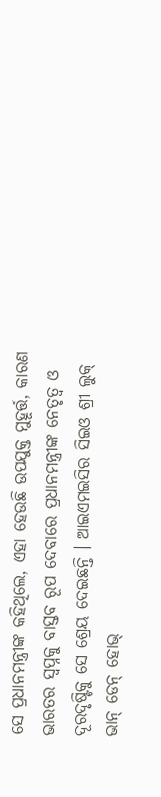ସେ ପ୍ରଧାନମନ୍ତ୍ରୀଙ୍କ କହିଥିଲେ, ଏହା ହେଉଛି ଉପଯୁକ୍ତ ମୁହୂର୍ତ୍ତ, କାରଣ ଭାରତର ସ୍ୱପ୍ନକୁ ବାସ୍ତବ ରୂପ ଦେବାରେ ପ୍ରଧାନମନ୍ତ୍ରୀଙ୍କ ନେତୃତ୍ୱ ଓ ଦୂରଦୃଷ୍ଟିକୁ ସେ ଶ୍ରେୟ ଦେଇଛନ୍ତି । ଆଇଏମଇସିର ସିଇଓ ଶ୍ରୀ ଲୁକ୍ ଭାନ୍ ଡେନ୍ ହୋଭ୍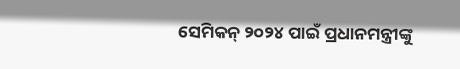ସେମିକନ୍ ୨୦୨୪ ପାଇଁ ପ୍ରଧାନମନ୍ତ୍ରୀଙ୍କୁ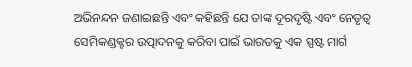ଅଭିନନ୍ଦନ ଜଣାଇଛନ୍ତି ଏବଂ କହିଛନ୍ତି ଯେ ତାଙ୍କ ଦୂରଦୃଷ୍ଟି ଏବଂ ନେତୃତ୍ୱ ସେମିକଣ୍ଡକ୍ଟର ଉତ୍ପାଦନକୁ କରିବା ପାଇଁ ଭାରତକୁ ଏକ ସ୍ପଷ୍ଟ ମାର୍ଗ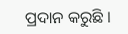ପ୍ରଦାନ କରୁଛି ।